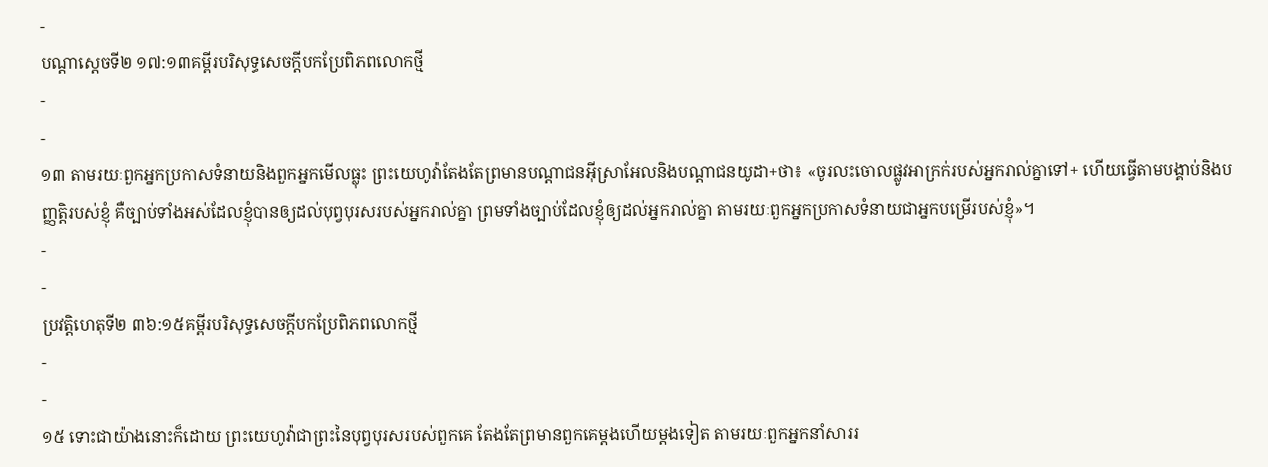-
បណ្ដាស្ដេចទី២ ១៧:១៣គម្ពីរបរិសុទ្ធសេចក្ដីបកប្រែពិភពលោកថ្មី
-
-
១៣ តាមរយៈពួកអ្នកប្រកាសទំនាយនិងពួកអ្នកមើលធ្លុះ ព្រះយេហូវ៉ាតែងតែព្រមានបណ្ដាជនអ៊ីស្រាអែលនិងបណ្ដាជនយូដា+ថា៖ «ចូរលះចោលផ្លូវអាក្រក់របស់អ្នករាល់គ្នាទៅ+ ហើយធ្វើតាមបង្គាប់និងបញ្ញត្តិរបស់ខ្ញុំ គឺច្បាប់ទាំងអស់ដែលខ្ញុំបានឲ្យដល់បុព្វបុរសរបស់អ្នករាល់គ្នា ព្រមទាំងច្បាប់ដែលខ្ញុំឲ្យដល់អ្នករាល់គ្នា តាមរយៈពួកអ្នកប្រកាសទំនាយជាអ្នកបម្រើរបស់ខ្ញុំ»។
-
-
ប្រវត្តិហេតុទី២ ៣៦:១៥គម្ពីរបរិសុទ្ធសេចក្ដីបកប្រែពិភពលោកថ្មី
-
-
១៥ ទោះជាយ៉ាងនោះក៏ដោយ ព្រះយេហូវ៉ាជាព្រះនៃបុព្វបុរសរបស់ពួកគេ តែងតែព្រមានពួកគេម្ដងហើយម្ដងទៀត តាមរយៈពួកអ្នកនាំសាររ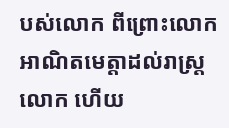បស់លោក ពីព្រោះលោកអាណិតមេត្តាដល់រាស្ត្រលោក ហើយ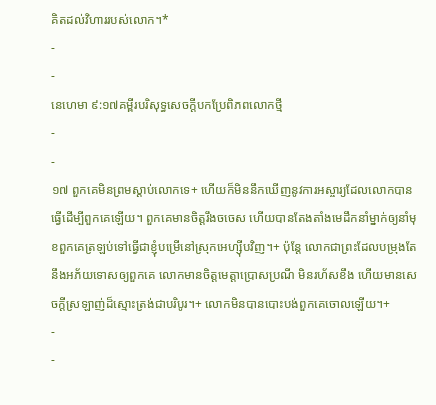គិតដល់វិហាររបស់លោក។*
-
-
នេហេមា ៩:១៧គម្ពីរបរិសុទ្ធសេចក្ដីបកប្រែពិភពលោកថ្មី
-
-
១៧ ពួកគេមិនព្រមស្ដាប់លោកទេ+ ហើយក៏មិននឹកឃើញនូវការអស្ចារ្យដែលលោកបានធ្វើដើម្បីពួកគេឡើយ។ ពួកគេមានចិត្តរឹងចចេស ហើយបានតែងតាំងមេដឹកនាំម្នាក់ឲ្យនាំមុខពួកគេត្រឡប់ទៅធ្វើជាខ្ញុំបម្រើនៅស្រុកអេហ្ស៊ីបវិញ។+ ប៉ុន្តែ លោកជាព្រះដែលបម្រុងតែនឹងអភ័យទោសឲ្យពួកគេ លោកមានចិត្តមេត្តាប្រោសប្រណី មិនរហ័សខឹង ហើយមានសេចក្ដីស្រឡាញ់ដ៏ស្មោះត្រង់ជាបរិបូរ។+ លោកមិនបានបោះបង់ពួកគេចោលឡើយ។+
-
-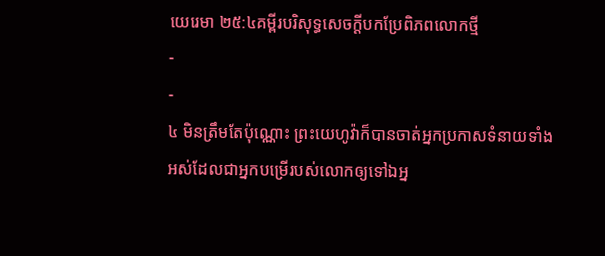យេរេមា ២៥:៤គម្ពីរបរិសុទ្ធសេចក្ដីបកប្រែពិភពលោកថ្មី
-
-
៤ មិនត្រឹមតែប៉ុណ្ណោះ ព្រះយេហូវ៉ាក៏បានចាត់អ្នកប្រកាសទំនាយទាំងអស់ដែលជាអ្នកបម្រើរបស់លោកឲ្យទៅឯអ្ន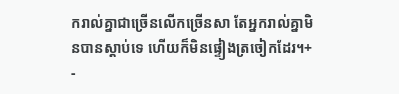ករាល់គ្នាជាច្រើនលើកច្រើនសា តែអ្នករាល់គ្នាមិនបានស្ដាប់ទេ ហើយក៏មិនផ្ទៀងត្រចៀកដែរ។+
-